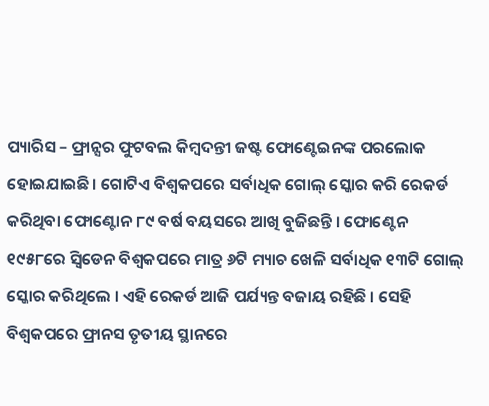ପ୍ୟାରିସ – ଫ୍ରାନ୍ସର ଫୁଟବଲ କିମ୍ବଦନ୍ତୀ ଜଷ୍ଟ ଫୋଣ୍ଟେଇନଙ୍କ ପରଲୋକ ହୋଇଯାଇଛି। ଗୋଟିଏ ବିଶ୍ୱକପରେ ସର୍ବାଧିକ ଗୋଲ୍ ସ୍କୋର କରି ରେକର୍ଡ କରିଥିବା ଫୋଣ୍ଟୋନ ୮୯ ବର୍ଷ ବୟସରେ ଆଖି ବୁଜିଛନ୍ତି । ଫୋଣ୍ଟେନ ୧୯୫୮ରେ ସ୍ଵିଡେନ ବିଶ୍ୱକପରେ ମାତ୍ର ୬ଟି ମ୍ୟାଚ ଖେଳି ସର୍ବାଧିକ ୧୩ଟି ଗୋଲ୍ ସ୍କୋର କରିଥିଲେ । ଏହି ରେକର୍ଡ ଆଜି ପର୍ଯ୍ୟନ୍ତ ବଜାୟ ରହିଛି । ସେହି ବିଶ୍ୱକପରେ ଫ୍ରାନସ ତୃତୀୟ ସ୍ଥାନରେ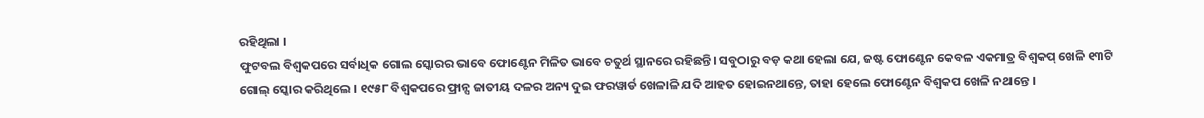ରହିଥିଲା ।
ଫୁଟବଲ ବିଶ୍ୱକପରେ ସର୍ବାଧିକ ଗୋଲ ସ୍କୋରର ଭାବେ ଫୋଣ୍ଟେନ ମିଳିତ ଭାବେ ଚତୁର୍ଥ ସ୍ଥାନରେ ରହିଛନ୍ତି। ସବୁଠାରୁ ବଡ଼ କଥା ହେଲା ଯେ, ଜଷ୍ଟ ଫୋଣ୍ଟେନ କେବଳ ଏକମାତ୍ର ବିଶ୍ୱକପ୍ ଖେଳି ୧୩ଟି ଗୋଲ୍ ସ୍କୋର କରିଥିଲେ । ୧୯୫୮ ବିଶ୍ୱକପରେ ଫ୍ରାନ୍ସ ଜାତୀୟ ଦଳର ଅନ୍ୟ ଦୁଇ ଫରୱାର୍ଡ ଖେଳାଳି ଯଦି ଆହତ ହୋଇନଥାନ୍ତେ, ତାହା ହେଲେ ଫୋଣ୍ଟେନ ବିଶ୍ୱକପ ଖେଳି ନଥାନ୍ତେ ।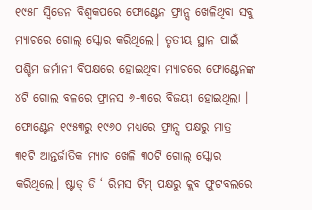୧୯୫୮ ସ୍ଵିଡେନ ବିଶ୍ୱକପରେ ଫୋଣ୍ଟେନ ଫ୍ରାନ୍ସ ଖେଳିଥିବା ସବୁ ମ୍ୟାଚରେ ଗୋଲ୍ ସ୍କୋର କରିଥିଲେ। ତୃତୀୟ ସ୍ଥାନ ପାଇଁ ପଶ୍ଚିମ ଜର୍ମାନୀ ବିପକ୍ଷରେ ହୋଇଥିବା ମ୍ୟାଚରେ ଫୋଣ୍ଟେନଙ୍କ ୪ଟି ଗୋଲ ବଳରେ ଫ୍ରାନସ ୬-୩ରେ ବିଜୟୀ ହୋଇଥିଲା ।
ଫୋଣ୍ଟେନ ୧୯୫୩ରୁ ୧୯୬୦ ମଧ୍ୟରେ ଫ୍ରାନ୍ସ ପକ୍ଷରୁ ମାତ୍ର
୩୧ଟି ଆନ୍ତର୍ଜାତିକ ମ୍ୟାଚ ଖେଳି ୩୦ଟି ଗୋଲ୍ ସ୍କୋର କରିଥିଲେ। ଷ୍ଟାଡ୍ ଡି ‘ ରିମସ ଟିମ୍ ପକ୍ଷରୁ କ୍ଲବ ଫୁଟବଲରେ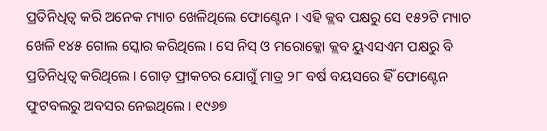ପ୍ରତିନିଧିତ୍ଵ କରି ଅନେକ ମ୍ୟାଚ ଖେଳିଥିଲେ ଫୋଣ୍ଟେନ । ଏହି କ୍ଲବ ପକ୍ଷରୁ ସେ ୧୫୨ଟି ମ୍ୟାଚ ଖେଳି ୧୪୫ ଗୋଲ ସ୍କୋର କରିଥିଲେ। ସେ ନିସ୍ ଓ ମରୋକ୍କୋ କ୍ଲବ ୟୁଏସଏମ ପକ୍ଷରୁ ବି ପ୍ରତିନିଧିତ୍ଵ କରିଥିଲେ। ଗୋଡ଼ ଫ୍ରାକଚର ଯୋଗୁଁ ମାତ୍ର ୨୮ ବର୍ଷ ବୟସରେ ହିଁ ଫୋଣ୍ଟେନ ଫୁଟବଲରୁ ଅବସର ନେଇଥିଲେ। ୧୯୬୭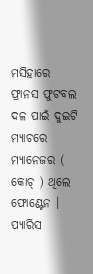ମସିହାରେ ଫ୍ରାନସ ଫୁଟବଲ ଦଳ ପାଇଁ ଦୁଇଟି ମ୍ୟାଚରେ ମ୍ୟାନେଜର ( କୋଚ୍ ) ଥିଲେ ଫୋଣ୍ଟେନ । ପ୍ୟାରିସ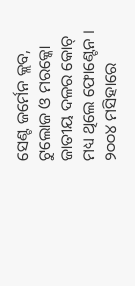ସେଣ୍ଟ ଜର୍ମେନ କ୍ଲବ, ଟୁଲୋଜ ଓ ମରକ୍କୋ ଜାତୀୟ ଦଳର କୋଚ୍ ମଧ୍ୟ ଥିଲେ ଫୋଣ୍ଟେନ । ୨୦୦୪ ମସିହାରେ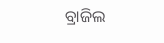ବ୍ରାଜିଲ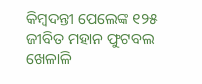କିମ୍ବଦନ୍ତୀ ପେଲେଙ୍କ ୧୨୫ ଜୀବିତ ମହାନ ଫୁଟବଲ ଖେଳାଳି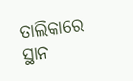ତାଲିକାରେ ସ୍ଥାନ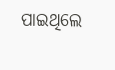ପାଇଥିଲେ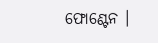ଫୋଣ୍ଟେନ ।